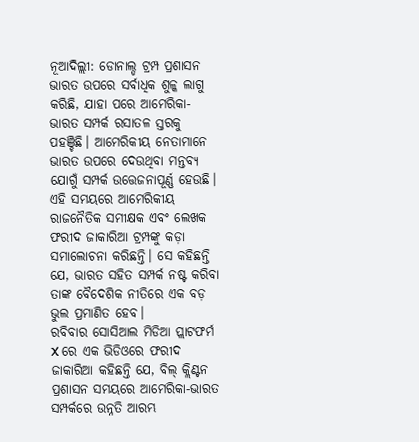ନୂଆଦିଲ୍ଲୀ: ଡୋନାଲ୍ଡ ଟ୍ରମ୍ପ ପ୍ରଶାସନ ଭାରତ ଉପରେ ସର୍ବାଧିକ ଶୁଳ୍କ ଲାଗୁ କରିଛି, ଯାହା ପରେ ଆମେରିକା-ଭାରତ ସମ୍ପର୍କ ରସାତଳ ସ୍ତରକୁ ପହଞ୍ଚିଛି। ଆମେରିକୀୟ ନେତାମାନେ ଭାରତ ଉପରେ ଦେଉଥିବା ମନ୍ତବ୍ୟ ଯୋଗୁଁ ସମ୍ପର୍କ ଉତ୍ତେଜନାପୂର୍ଣ୍ଣ ହେଉଛି। ଏହି ସମୟରେ ଆମେରିକୀୟ ରାଜନୈତିକ ସମୀକ୍ଷକ ଏବଂ ଲେଖକ ଫରୀଦ ଜାକାରିଆ ଟ୍ରମ୍ପଙ୍କୁ କଡ଼ା ସମାଲୋଚନା କରିଛନ୍ତି। ସେ କହିଛନ୍ତି ଯେ, ଭାରତ ସହିତ ସମ୍ପର୍କ ନଷ୍ଟ କରିବା ତାଙ୍କ ବୈଦେଶିକ ନୀତିରେ ଏକ ବଡ଼ ଭୁଲ ପ୍ରମାଣିତ ହେବ।
ରବିବାର ସୋସିଆଲ ମିଡିଆ ପ୍ଲାଟଫର୍ମ X ରେ ଏକ ଭିଡିଓରେ ଫରୀଦ ଜାକାରିଆ କହିଛନ୍ତି ଯେ, ବିଲ୍ କ୍ଲିଣ୍ଟନ ପ୍ରଶାସନ ସମୟରେ ଆମେରିକା-ଭାରତ ସମ୍ପର୍କରେ ଉନ୍ନତି ଆରମ୍ଭ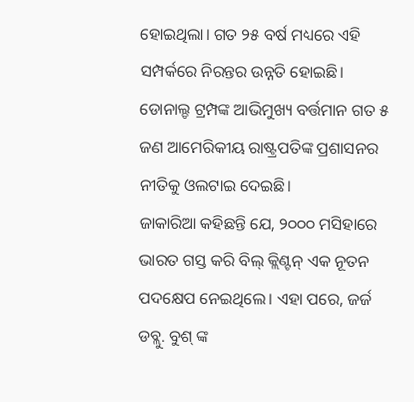ହୋଇଥିଲା। ଗତ ୨୫ ବର୍ଷ ମଧ୍ୟରେ ଏହି ସମ୍ପର୍କରେ ନିରନ୍ତର ଉନ୍ନତି ହୋଇଛି। ଡୋନାଲ୍ଡ ଟ୍ରମ୍ପଙ୍କ ଆଭିମୁଖ୍ୟ ବର୍ତ୍ତମାନ ଗତ ୫ ଜଣ ଆମେରିକୀୟ ରାଷ୍ଟ୍ରପତିଙ୍କ ପ୍ରଶାସନର ନୀତିକୁ ଓଲଟାଇ ଦେଇଛି।
ଜାକାରିଆ କହିଛନ୍ତି ଯେ, ୨୦୦୦ ମସିହାରେ ଭାରତ ଗସ୍ତ କରି ବିଲ୍ କ୍ଲିଣ୍ଟନ୍ ଏକ ନୂତନ ପଦକ୍ଷେପ ନେଇଥିଲେ। ଏହା ପରେ, ଜର୍ଜ ଡବ୍ଲୁ. ବୁଶ୍ ଙ୍କ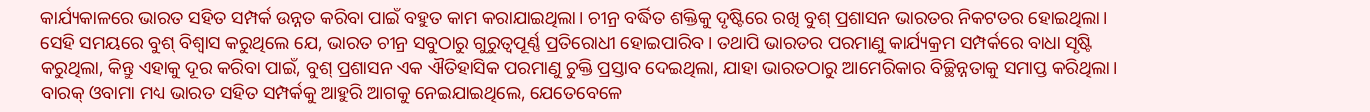କାର୍ଯ୍ୟକାଳରେ ଭାରତ ସହିତ ସମ୍ପର୍କ ଉନ୍ନତ କରିବା ପାଇଁ ବହୁତ କାମ କରାଯାଇଥିଲା। ଚୀନ୍ର ବର୍ଦ୍ଧିତ ଶକ୍ତିକୁ ଦୃଷ୍ଟିରେ ରଖି ବୁଶ୍ ପ୍ରଶାସନ ଭାରତର ନିକଟତର ହୋଇଥିଲା। ସେହି ସମୟରେ ବୁଶ୍ ବିଶ୍ୱାସ କରୁଥିଲେ ଯେ, ଭାରତ ଚୀନ୍ର ସବୁଠାରୁ ଗୁରୁତ୍ୱପୂର୍ଣ୍ଣ ପ୍ରତିରୋଧୀ ହୋଇପାରିବ। ତଥାପି ଭାରତର ପରମାଣୁ କାର୍ଯ୍ୟକ୍ରମ ସମ୍ପର୍କରେ ବାଧା ସୃଷ୍ଟି କରୁଥିଲା, କିନ୍ତୁ ଏହାକୁ ଦୂର କରିବା ପାଇଁ, ବୁଶ୍ ପ୍ରଶାସନ ଏକ ଐତିହାସିକ ପରମାଣୁ ଚୁକ୍ତି ପ୍ରସ୍ତାବ ଦେଇଥିଲା, ଯାହା ଭାରତଠାରୁ ଆମେରିକାର ବିଚ୍ଛିନ୍ନତାକୁ ସମାପ୍ତ କରିଥିଲା।
ବାରକ୍ ଓବାମା ମଧ୍ୟ ଭାରତ ସହିତ ସମ୍ପର୍କକୁ ଆହୁରି ଆଗକୁ ନେଇଯାଇଥିଲେ, ଯେତେବେଳେ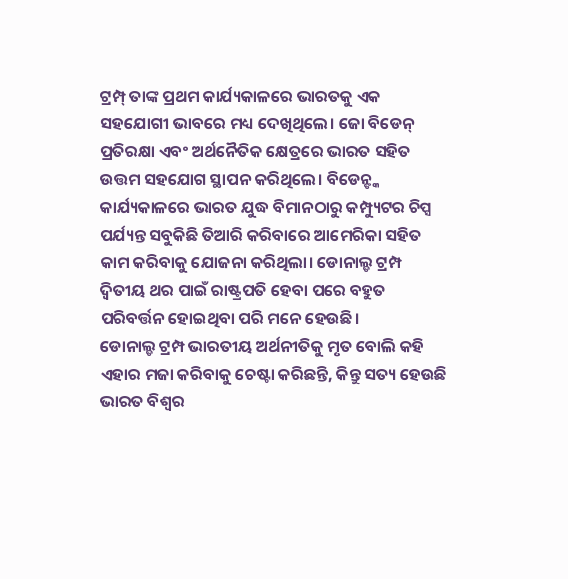ଟ୍ରମ୍ପ୍ ତାଙ୍କ ପ୍ରଥମ କାର୍ଯ୍ୟକାଳରେ ଭାରତକୁ ଏକ ସହଯୋଗୀ ଭାବରେ ମଧ୍ୟ ଦେଖିଥିଲେ। ଜୋ ବିଡେନ୍ ପ୍ରତିରକ୍ଷା ଏବଂ ଅର୍ଥନୈତିକ କ୍ଷେତ୍ରରେ ଭାରତ ସହିତ ଉତ୍ତମ ସହଯୋଗ ସ୍ଥାପନ କରିଥିଲେ। ବିଡେନ୍ଙ୍କ କାର୍ଯ୍ୟକାଳରେ ଭାରତ ଯୁଦ୍ଧ ବିମାନଠାରୁ କମ୍ପ୍ୟୁଟର ଚିପ୍ସ ପର୍ଯ୍ୟନ୍ତ ସବୁକିଛି ତିଆରି କରିବାରେ ଆମେରିକା ସହିତ କାମ କରିବାକୁ ଯୋଜନା କରିଥିଲା। ଡୋନାଲ୍ଡ ଟ୍ରମ୍ପ ଦ୍ୱିତୀୟ ଥର ପାଇଁ ରାଷ୍ଟ୍ରପତି ହେବା ପରେ ବହୁତ ପରିବର୍ତ୍ତନ ହୋଇଥିବା ପରି ମନେ ହେଉଛି।
ଡୋନାଲ୍ଡ ଟ୍ରମ୍ପ ଭାରତୀୟ ଅର୍ଥନୀତିକୁ ମୃତ ବୋଲି କହି ଏହାର ମଜା କରିବାକୁ ଚେଷ୍ଟା କରିଛନ୍ତି, କିନ୍ତୁ ସତ୍ୟ ହେଉଛି ଭାରତ ବିଶ୍ୱର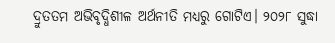ଦ୍ରୁତତମ ଅଭିବୃଦ୍ଧିଶୀଳ ଅର୍ଥନୀତି ମଧ୍ୟରୁ ଗୋଟିଏ। ୨୦୨୮ ସୁଦ୍ଧା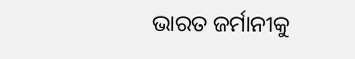ଭାରତ ଜର୍ମାନୀକୁ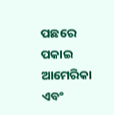ପଛରେ ପକାଇ ଆମେରିକା ଏବଂ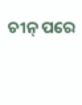ଚୀନ୍ ପରେ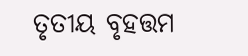ତୃତୀୟ ବୃହତ୍ତମ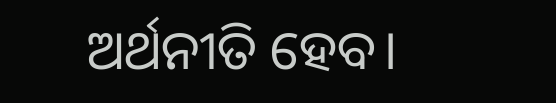ଅର୍ଥନୀତି ହେବ।